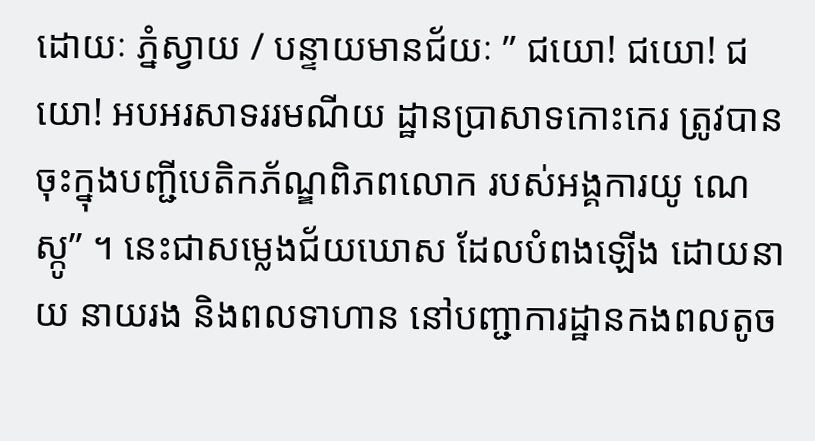ដោយៈ ភ្នំស្វាយ / បន្ទាយមានជ័យៈ ” ជយោ! ជយោ! ជយោ! អបអរសាទររមណីយ ដ្ឋានប្រាសាទកោះកេរ ត្រូវបានចុះក្នុងបញ្ជីបេតិកភ័ណ្ឌពិភពលោក របស់អង្គការយូ ណេស្កូ” ។ នេះជាសម្លេងជ័យឃោស ដែលបំពងឡើង ដោយនាយ នាយរង និងពលទាហាន នៅបញ្ជាការដ្ឋានកងពលតូច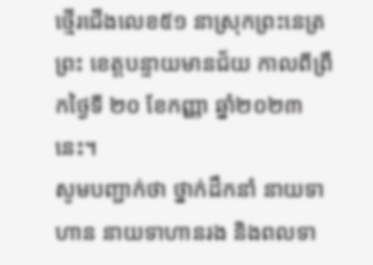ថ្មើរជើងលេខ៥១ នាស្រុកព្រះនេត្រព្រះ ខេត្តបន្ទាយមានជ័យ កាលពីព្រឹកថ្ងៃទី ២០ ខែកញ្ញា ឆ្នាំ២០២៣ នេះ។
សូមបញ្ជាក់ថា ថ្នាក់ដឹកនាំ នាយទាហាន នាយទាហានរង និងពលទា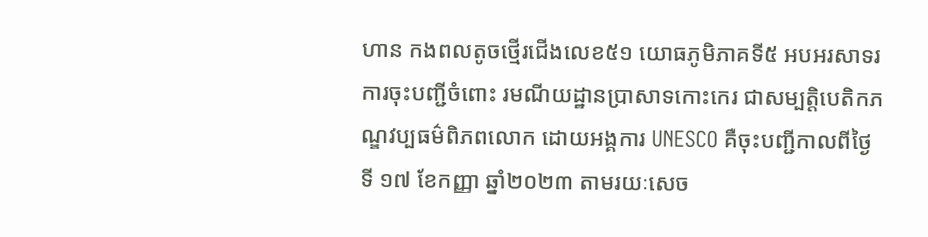ហាន កងពលតូចថ្មើរជើងលេខ៥១ យោធភូមិភាគទី៥ អបអរសាទរការចុះបញ្ជីចំពោះ រមណីយដ្ឋានប្រាសាទកោះកេរ ជាសម្បត្តិបេតិកភណ្ឌវប្បធម៌ពិភពលោក ដោយអង្គការ UNESCO គឺចុះបញ្ជីកាលពីថ្ងៃទី ១៧ ខែកញ្ញា ឆ្នាំ២០២៣ តាមរយៈសេច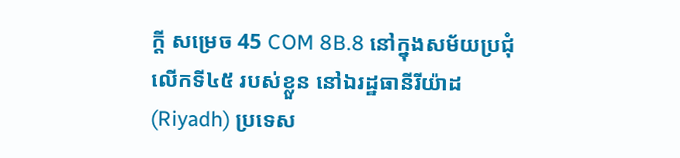ក្តី សម្រេច 45 COM 8B.8 នៅក្នុងសម័យប្រជុំលើកទី៤៥ របស់ខ្លួន នៅឯរដ្ឋធានីរីយ៉ាដ (Riyadh) ប្រទេស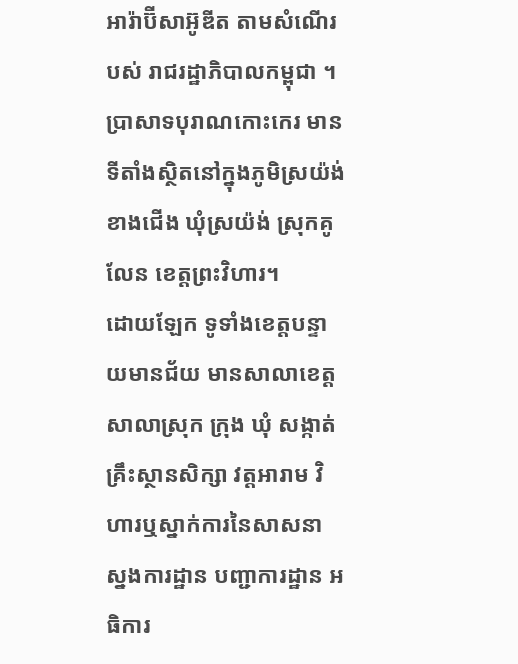អារ៉ាប៊ីសាអ៊ូឌីត តាមសំណើរបស់ រាជរដ្ឋាភិបាលកម្ពុជា ។
ប្រាសាទបុរាណកោះកេរ មានទីតាំងស្ថិតនៅក្នុងភូមិស្រយ៉ង់ខាងជើង ឃុំស្រយ៉ង់ ស្រុកគូលែន ខេត្តព្រះវិហារ។
ដោយឡែក ទូទាំងខេត្តបន្ទាយមានជ័យ មានសាលាខេត្ត សាលាស្រុក ក្រុង ឃុំ សង្កាត់ គ្រឹះស្ថានសិក្សា វត្តអារាម វិហារឬស្នាក់ការនៃសាសនា ស្នងការដ្ឋាន បញ្ជាការដ្ឋាន អធិការ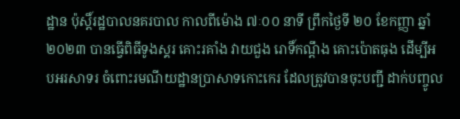ដ្ឋាន ប៉ុស្តិ៍រដ្ឋបាលនគរបាល កាលពីម៉ោង ៧ៈ០០ នាទី ព្រឹកថ្ងៃទី ២០ ខែកញ្ញា ឆ្នាំ២០២៣ បានធ្វើពិធីទូងស្គរ គោះរគាំង វាយជួង រោទិ៍កណ្តឹង គោះប៉ោតធុង ដើម្បីអបអរសាទរ ចំពោះរមណីយដ្ឋានប្រាសាទកោះកេរ ដែលត្រូវបានចុះបញ្ជី ដាក់បញ្ចូល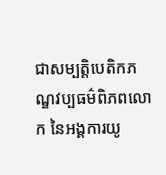ជាសម្បត្តិបេតិកភណ្ឌវប្បធម៌ពិភពលោក នៃអង្គការយូ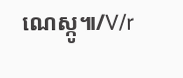ណេស្កូ៕/V/r